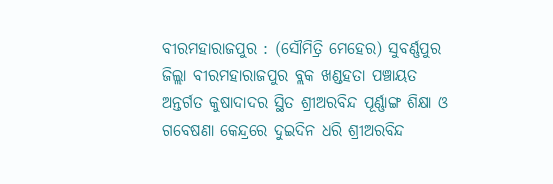ବୀରମହାରାଜପୁର : (ସୌମିତ୍ରି ମେହେର) ସୁବର୍ଣ୍ଣପୁର ଜିଲ୍ଲା ବୀରମହାରାଜପୁର ବ୍ଲକ ଖଣ୍ଡହତା ପଞ୍ଚାୟତ ଅନ୍ତର୍ଗତ କୁଷାଦାଦର ସ୍ଥିତ ଶ୍ରୀଅରବିନ୍ଦ ପୂର୍ଣ୍ଣାଙ୍ଗ ଶିକ୍ଷା ଓ ଗବେଷଣା କେନ୍ଦ୍ରରେ ଦୁଇଦିନ ଧରି ଶ୍ରୀଅରବିନ୍ଦ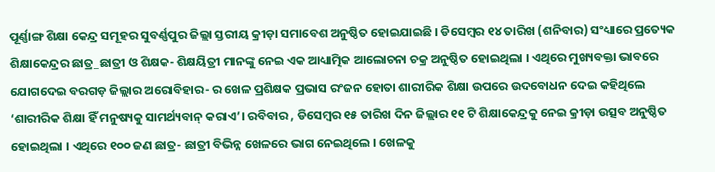ପୂର୍ଣ୍ଣାଙ୍ଗ ଶିକ୍ଷା କେନ୍ଦ୍ର ସମୂହର ସୁବର୍ଣ୍ଣପୁର ଜିଲ୍ଲା ସ୍ତରୀୟ କ୍ରୀଡ଼ା ସମାବେଶ ଅନୁଷ୍ଠିତ ହୋଇଯାଇଛି । ଡିସେମ୍ବର ୧୪ ତାରିଖ (ଶନିବାର) ସଂଧ୍ୟାରେ ପ୍ରତ୍ୟେକ ଶିକ୍ଷାକେନ୍ଦ୍ରର ଛାତ୍ର_ଛାତ୍ରୀ ଓ ଶିକ୍ଷକ- ଶିକ୍ଷୟିତ୍ରୀ ମାନଙ୍କୁ ନେଇ ଏକ ଆଧ୍ୟାତ୍ମିକ ଆଲୋଚନା ଚକ୍ର ଅନୁଷ୍ଠିତ ହୋଇଥିଲା । ଏଥିରେ ମୁଖ୍ୟବକ୍ତା ଭାବରେ ଯୋଗଦେଇ ବରଗଡ଼ ଜିଲ୍ଲାର ଅରୋବିହାର- ର ଖେଳ ପ୍ରଶିକ୍ଷକ ପ୍ରଭାସ ରଂଜନ ହୋତା ଶାରୀରିକ ଶିକ୍ଷା ଉପରେ ଉଦବୋଧନ ଦେଇ କହିଥିଲେ ‘ଶାରୀରିକ ଶିକ୍ଷା ହିଁ ମନୁଷ୍ୟକୁ ସାମର୍ଥ୍ୟବାନ୍ କରାଏ’। ରବିବାର , ଡିସେମ୍ବର ୧୫ ତାରିଖ ଦିନ ଜିଲ୍ଲାର ୧୧ ଟି ଶିକ୍ଷାକେନ୍ଦ୍ରକୁ ନେଇ କ୍ରୀଡ଼ା ଉତ୍ସବ ଅନୁଷ୍ଠିତ ହୋଇଥିଲା । ଏଥିରେ ୧୦୦ ଜଣ ଛାତ୍ର- ଛାତ୍ରୀ ବିଭିନ୍ନ ଖେଳରେ ଭାଗ ନେଇଥିଲେ । ଖେଳକୁ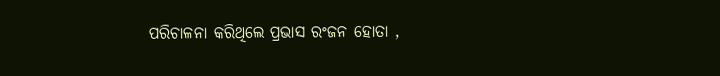ପରିଚାଳନା କରିଥିଲେ ପ୍ରଭାସ ରଂଜନ ହୋତା ,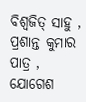ବିଶ୍ୱଜିତ୍ ସାହୁ , ପ୍ରଶାନ୍ତ କୁମାର ପାତ୍ର , ଯୋଗେଶ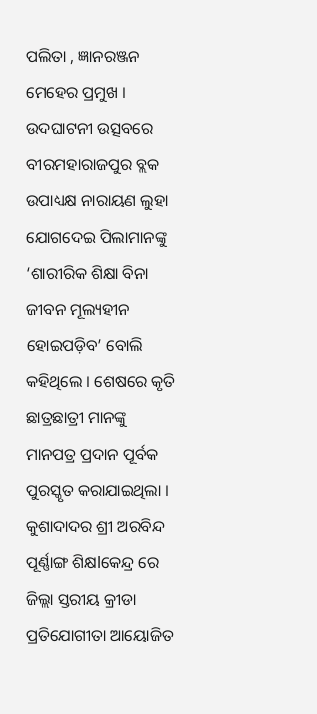ପଲିତା , ଜ୍ଞାନରଞ୍ଜନ ମେହେର ପ୍ରମୁଖ । ଉଦଘାଟନୀ ଉତ୍ସବରେ ବୀରମହାରାଜପୁର ବ୍ଲକ ଉପାଧ୍ୟକ୍ଷ ନାରାୟଣ ଲୁହା ଯୋଗଦେଇ ପିଲାମାନଙ୍କୁ ‘ଶାରୀରିକ ଶିକ୍ଷା ବିନା ଜୀବନ ମୂଲ୍ୟହୀନ ହୋଇପଡ଼ିବ’ ବୋଲି କହିଥିଲେ । ଶେଷରେ କୃତି ଛାତ୍ରଛାତ୍ରୀ ମାନଙ୍କୁ ମାନପତ୍ର ପ୍ରଦାନ ପୂର୍ବକ ପୁରସ୍କୃତ କରାଯାଇଥିଲା ।
କୁଶାଦାଦର ଶ୍ରୀ ଅରବିନ୍ଦ ପୂର୍ଣ୍ଣାଙ୍ଗ ଶିକ୍ଷlକେନ୍ଦ୍ର ରେ ଜିଲ୍ଲା ସ୍ତରୀୟ କ୍ରୀଡା ପ୍ରତିଯୋଗୀତା ଆୟୋଜିତ